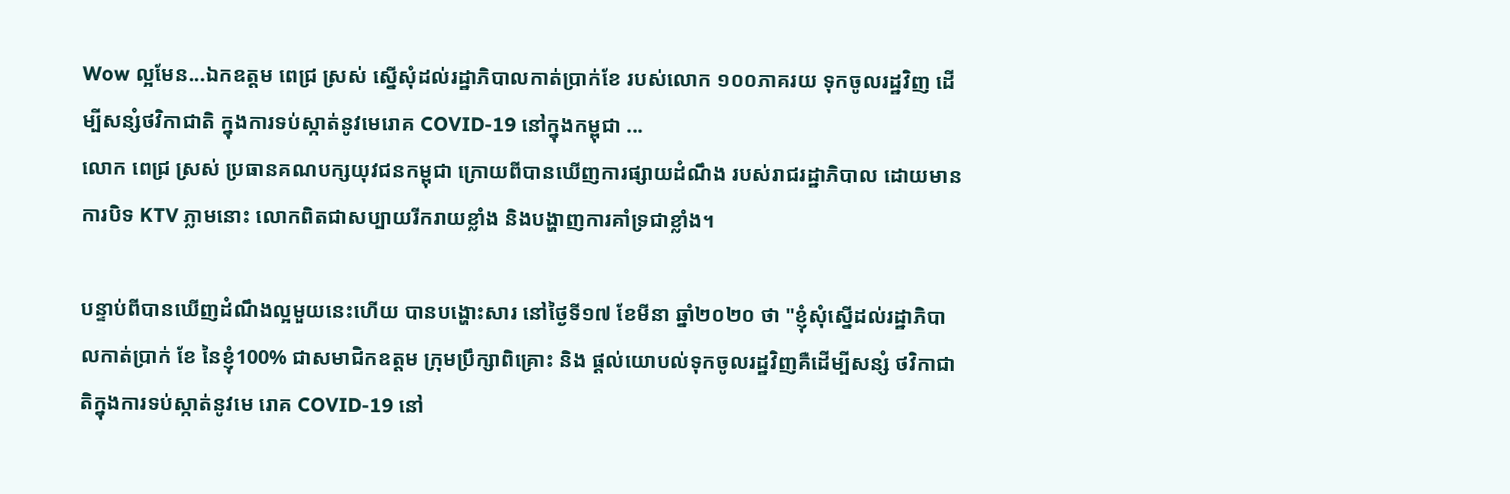Wow ល្អមែន...ឯកឧត្តម ពេជ្រ ស្រស់ ស្នើសុំដល់រដ្ឋាភិបាលកាត់ប្រាក់ខែ របស់លោក ១០០ភាគរយ ទុកចូលរដ្ឋវិញ ដើម្បីសន្សំថវិកាជាតិ ក្នុងការទប់ស្កាត់នូវមេរោគ COVID-19 នៅក្នុងកម្ពុជា ...
លោក ពេជ្រ ស្រស់ ប្រធានគណបក្សយុវជនកម្ពុជា ក្រោយពីបានឃើញការផ្សាយដំណឹង របស់រាជរដ្ឋាភិបាល ដោយមានការបិទ KTV ភ្លាមនោះ លោកពិតជាសប្បាយរីករាយខ្លាំង និងបង្ហាញការគាំទ្រជាខ្លាំង។

បន្ទាប់ពីបានឃើញដំណឹងល្អមួយនេះហើយ បានបង្ហោះសារ នៅថ្ងៃទី១៧ ខែមីនា ឆ្នាំ២០២០ ថា "ខ្ញុំសុំស្នើដល់រដ្ឋាភិបាលកាត់ប្រាក់ ខែ នៃខ្ញុំ100% ជាសមាជិកឧត្តម ក្រុមប្រឹក្សាពិគ្រោះ និង ផ្តល់យោបល់ទុកចូលរដ្ឋវិញគឺដើម្បីសន្សំ ថវិកាជាតិក្នុងការទប់ស្កាត់នូវមេ រោគ COVID-19 នៅ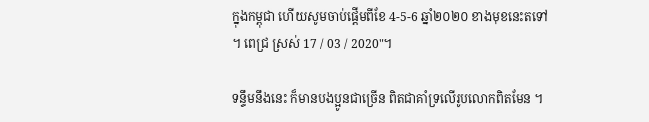ក្នុងកម្ពុជា ហើយសូមចាប់ផ្តើមពីខែ 4-5-6 ឆ្នាំ២០២០ ខាងមុខនេះតទៅ ។ ពេជ្រ ស្រស់ 17 / 03 / 2020"។

ទន្ទឹមនឹងនេះ ក៏មានបងប្អូនជាច្រើន ពិតជាគាំទ្រលើរូបលោកពិតមែន ។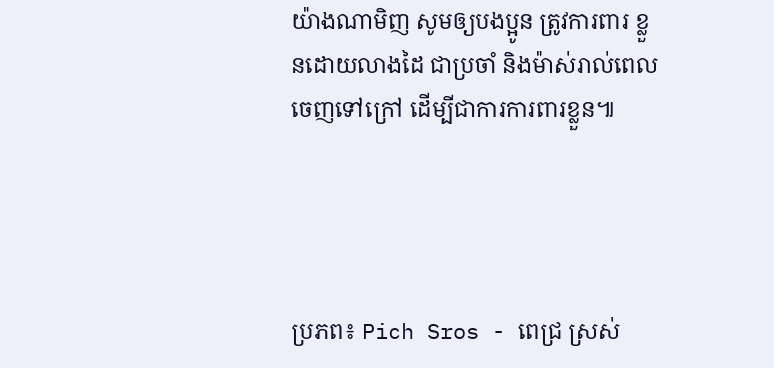យ៉ាងណាមិញ សូមឲ្យបងប្អូន ត្រូវការពារ ខ្លួនដោយលាងដៃ ជាប្រចាំ និងម៉ាស់រាល់ពេលចេញទៅក្រៅ ដើម្បីជាការការពារខ្លួន៕




ប្រភព៖ Pich Sros - ពេជ្រ ស្រស់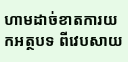ហាមដាច់ខាតការយកអត្ថបទ ពីវេបសាយ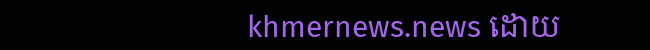khmernews.news ដោយ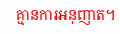គ្មានការអនុញាត។